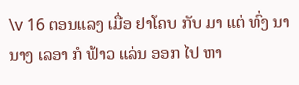\v 16 ຕອນແລງ ເມື່ອ ຢາໂຄບ ກັບ ມາ ແຕ່ ທົ່ງ ນາ ນາງ ເລອາ ກໍ ຟ້າວ ແລ່ນ ອອກ ໄປ ຫາ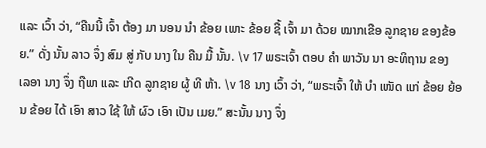ແລະ ເວົ້າ ວ່າ, “ຄືນນີ້ ເຈົ້າ ຕ້ອງ ມາ ນອນ ນໍາ ຂ້ອຍ ເພາະ ຂ້ອຍ ຊື້ ເຈົ້າ ມາ ດ້ວຍ ໝາກເຂືອ ລູກຊາຍ ຂອງຂ້ອຍ.” ດັ່ງ ນັ້ນ ລາວ ຈຶ່ງ ສົມ ສູ່ ກັບ ນາງ ໃນ ຄືນ ມື້ ນັ້ນ. \v 17 ພຣະເຈົ້າ ຕອບ ຄໍາ ພາວັນ ນາ ອະທິຖານ ຂອງ ເລອາ ນາງ ຈຶ່ງ ຖືພາ ແລະ ເກີດ ລູກຊາຍ ຜູ້ ທີ ຫ້າ. \v 18 ນາງ ເວົ້າ ວ່າ, “ພຣະເຈົ້າ ໃຫ້ ບຳ ເໜັດ ແກ່ ຂ້ອຍ ຍ້ອນ ຂ້ອຍ ໄດ້ ເອົາ ສາວ ໃຊ້ ໃຫ້ ຜົວ ເອົາ ເປັນ ເມຍ.” ສະນັ້ນ ນາງ ຈຶ່ງ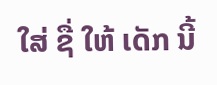ໃສ່ ຊື່ ໃຫ້ ເດັກ ນີ້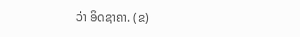ວ່າ ອິດຊາຄາ. (ຂ)